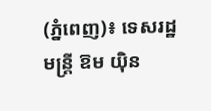(ភ្នំពេញ)៖ ទេសរដ្ឋមន្រ្តី ឱម យ៉ិន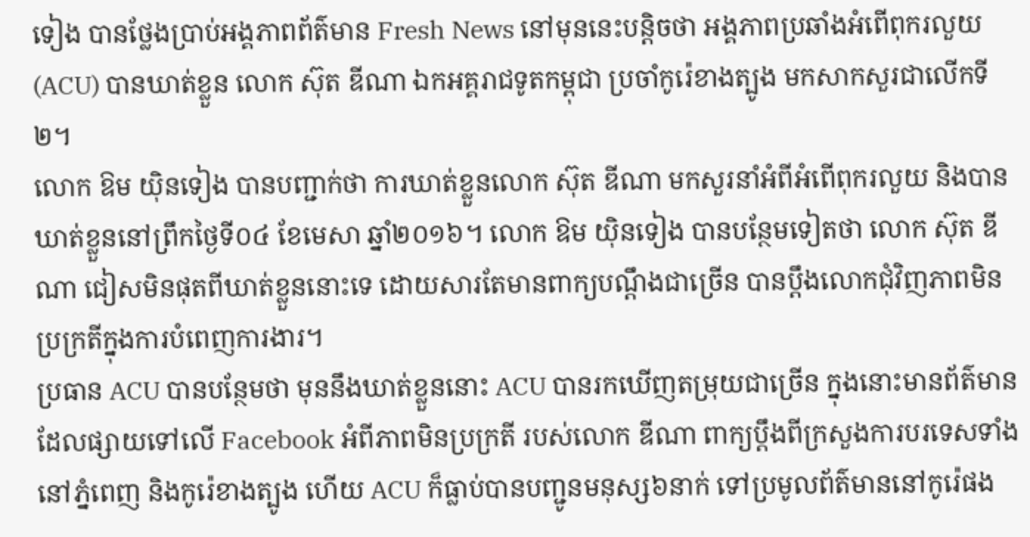ទៀង បានថ្លែងប្រាប់អង្គភាពព័ត៌មាន Fresh News នៅមុននេះបន្តិចថា អង្គភាពប្រឆាំងអំពើពុករលួយ(ACU) បានឃាត់ខ្លួន លោក ស៊ុត ឌីណា ឯកអគ្គរាជទូតកម្ពុជា ប្រចាំកូរ៉េខាងត្បូង មកសាកសួរជាលើកទី២។
លោក ឱម យ៉ិនទៀង បានបញ្ជាក់ថា ការឃាត់ខ្លួនលោក ស៊ុត ឌីណា មកសួរនាំអំពីអំពើពុករលួយ និងបានឃាត់ខ្លួននៅព្រឹកថ្ងៃទី០៤ ខែមេសា ឆ្នាំ២០១៦។ លោក ឱម យ៉ិនទៀង បានបន្ថែមទៀតថា លោក ស៊ុត ឌីណា ជៀសមិនផុតពីឃាត់ខ្លួននោះទេ ដោយសារតែមានពាក្យបណ្តឹងជាច្រើន បានប្តឹងលោកជុំវិញភាពមិនប្រក្រតីក្នុងការបំពេញការងារ។
ប្រធាន ACU បានបន្ថែមថា មុននឹងឃាត់ខ្លួននោះ ACU បានរកឃើញតម្រុយជាច្រើន ក្នុងនោះមានព័ត៌មានដែលផ្សាយទៅលើ Facebook អំពីភាពមិនប្រក្រតី របស់លោក ឌីណា ពាក្យប្តឹងពីក្រសួងការបរទេសទាំងនៅភ្នំពេញ និងកូរ៉េខាងត្បូង ហើយ ACU ក៏ធ្លាប់បានបញ្ជូនមនុស្ស៦នាក់ ទៅប្រមូលព័ត៌មាននៅកូរ៉េផង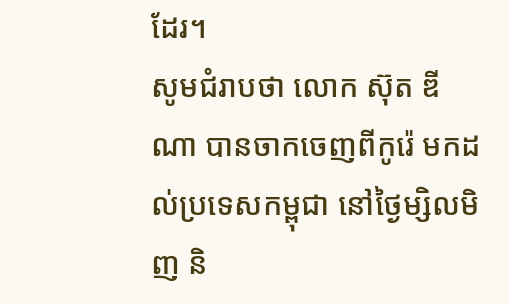ដែរ។
សូមជំរាបថា លោក ស៊ុត ឌីណា បានចាកចេញពីកូរ៉េ មកដល់ប្រទេសកម្ពុជា នៅថ្ងៃម្សិលមិញ និ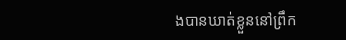ងបានឃាត់ខ្លួននៅព្រឹក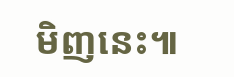មិញនេះ៕